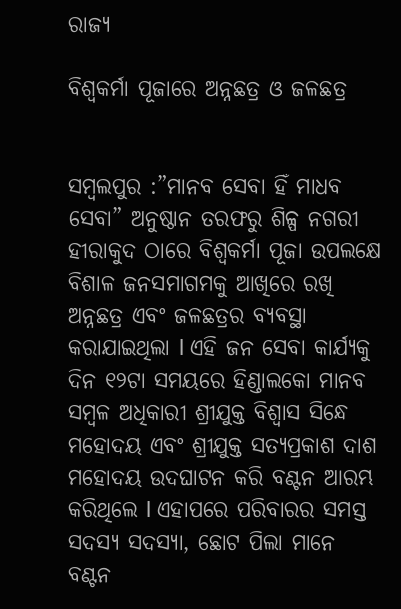ରାଜ୍ୟ

ବିଶ୍ଵକର୍ମା ପୂଜାରେ ଅନ୍ନଛତ୍ର ଓ ଜଳଛତ୍ର


ସମ୍ବଲପୁର :”ମାନବ ସେବା ହିଁ ମାଧବ ସେବା” ଅନୁଷ୍ଠାନ ତରଫରୁ ଶିଳ୍ପ ନଗରୀ ହୀରାକୁଦ ଠାରେ ବିଶ୍ୱକର୍ମା ପୂଜା ଉପଲକ୍ଷେ ବିଶାଳ ଜନସମାଗମକୁ ଆଖିରେ ରଖି ଅନ୍ନଛତ୍ର ଏବଂ ଜଳଛତ୍ରର ବ୍ୟବସ୍ଥା କରାଯାଇଥିଲା l ଏହି ଜନ ସେବା କାର୍ଯ୍ୟକୁ ଦିନ ୧୨ଟା ସମୟରେ ହିଣ୍ଡାଲକୋ ମାନବ ସମ୍ବଳ ଅଧିକାରୀ ଶ୍ରୀଯୁକ୍ତ ବିଶ୍ବାସ ସିନ୍ଧେ ମହୋଦୟ ଏବଂ ଶ୍ରୀଯୁକ୍ତ ସତ୍ୟପ୍ରକାଶ ଦାଶ ମହୋଦୟ ଉଦଘାଟନ କରି ବଣ୍ଟନ ଆରମ୍ଭ କରିଥିଲେ l ଏହାପରେ ପରିବାରର ସମସ୍ତ ସଦସ୍ୟ ସଦସ୍ୟା, ଛୋଟ ପିଲା ମାନେ ବଣ୍ଟନ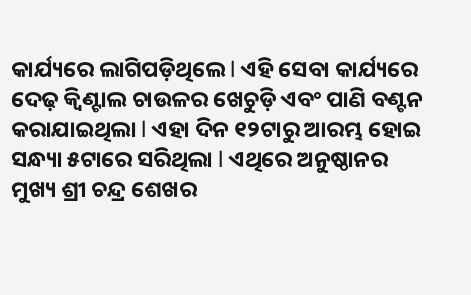କାର୍ଯ୍ୟରେ ଲାଗିପଡ଼ିଥିଲେ l ଏହି ସେବା କାର୍ଯ୍ୟରେ ଦେଢ଼ କ୍ୱିଣ୍ଟାଲ ଚାଉଳର ଖେଚୁଡ଼ି ଏବଂ ପାଣି ବଣ୍ଟନ କରାଯାଇଥିଲା l ଏହା ଦିନ ୧୨ଟାରୁ ଆରମ୍ଭ ହୋଇ ସନ୍ଧ୍ୟା ୫ଟାରେ ସରିଥିଲା l ଏଥିରେ ଅନୁଷ୍ଠାନର ମୁଖ୍ୟ ଶ୍ରୀ ଚନ୍ଦ୍ର ଶେଖର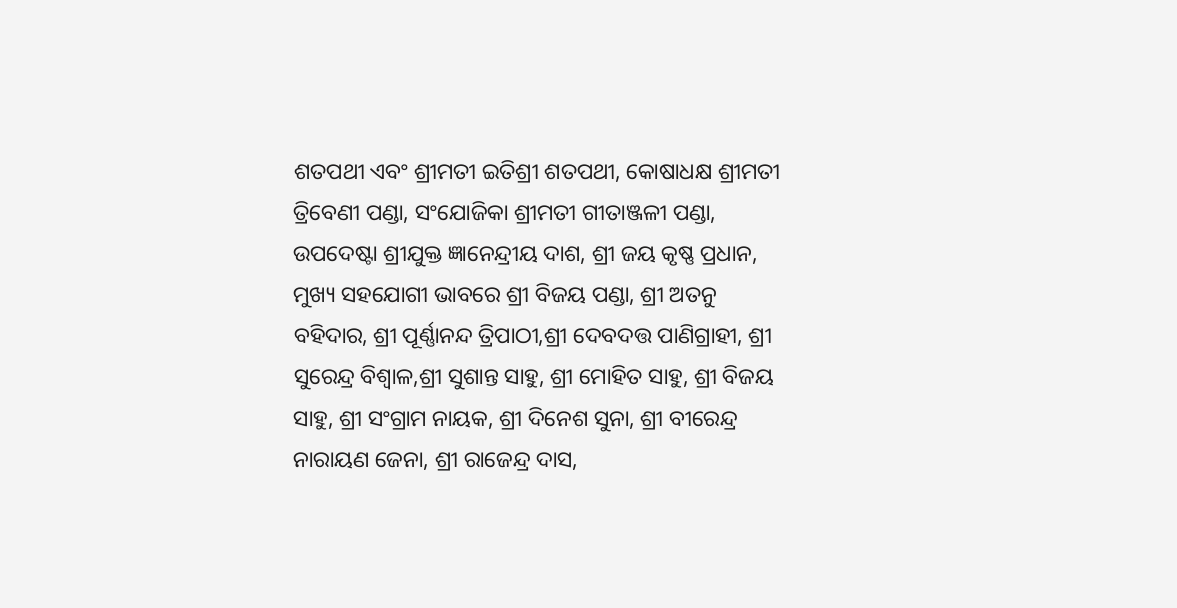ଶତପଥୀ ଏବଂ ଶ୍ରୀମତୀ ଇତିଶ୍ରୀ ଶତପଥୀ, କୋଷାଧକ୍ଷ ଶ୍ରୀମତୀ ତ୍ରିବେଣୀ ପଣ୍ଡା, ସଂଯୋଜିକା ଶ୍ରୀମତୀ ଗୀତାଞ୍ଜଳୀ ପଣ୍ଡା, ଉପଦେଷ୍ଟା ଶ୍ରୀଯୁକ୍ତ ଜ୍ଞାନେନ୍ଦ୍ରୀୟ ଦାଶ, ଶ୍ରୀ ଜୟ କୃଷ୍ଣ ପ୍ରଧାନ, ମୁଖ୍ୟ ସହଯୋଗୀ ଭାବରେ ଶ୍ରୀ ବିଜୟ ପଣ୍ଡା, ଶ୍ରୀ ଅତନୁ ବହିଦାର, ଶ୍ରୀ ପୂର୍ଣ୍ଣାନନ୍ଦ ତ୍ରିପାଠୀ,ଶ୍ରୀ ଦେବଦତ୍ତ ପାଣିଗ୍ରାହୀ, ଶ୍ରୀ ସୁରେନ୍ଦ୍ର ବିଶ୍ୱାଳ,ଶ୍ରୀ ସୁଶାନ୍ତ ସାହୁ, ଶ୍ରୀ ମୋହିତ ସାହୁ, ଶ୍ରୀ ବିଜୟ ସାହୁ, ଶ୍ରୀ ସଂଗ୍ରାମ ନାୟକ, ଶ୍ରୀ ଦିନେଶ ସୁନା, ଶ୍ରୀ ବୀରେନ୍ଦ୍ର ନାରାୟଣ ଜେନା, ଶ୍ରୀ ରାଜେନ୍ଦ୍ର ଦାସ,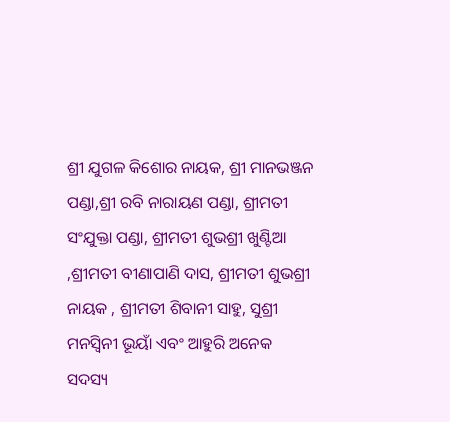ଶ୍ରୀ ଯୁଗଳ କିଶୋର ନାୟକ, ଶ୍ରୀ ମାନଭଞ୍ଜନ ପଣ୍ଡା,ଶ୍ରୀ ରବି ନାରାୟଣ ପଣ୍ଡା, ଶ୍ରୀମତୀ ସଂଯୁକ୍ତା ପଣ୍ଡା, ଶ୍ରୀମତୀ ଶୁଭଶ୍ରୀ ଖୁଣ୍ଟିଆ ,ଶ୍ରୀମତୀ ବୀଣାପାଣି ଦାସ, ଶ୍ରୀମତୀ ଶୁଭଶ୍ରୀ ନାୟକ , ଶ୍ରୀମତୀ ଶିବାନୀ ସାହୁ, ସୁଶ୍ରୀ ମନସ୍ବିନୀ ଭୂୟାଁ ଏବଂ ଆହୁରି ଅନେକ ସଦସ୍ୟ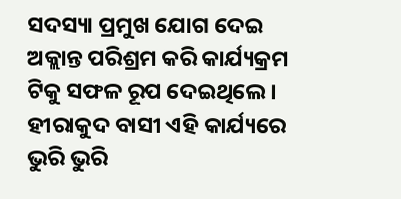ସଦସ୍ୟା ପ୍ରମୁଖ ଯୋଗ ଦେଇ ଅକ୍ଲାନ୍ତ ପରିଶ୍ରମ କରି କାର୍ଯ୍ୟକ୍ରମ ଟିକୁ ସଫଳ ରୂପ ଦେଇଥିଲେ । ହୀରାକୁଦ ବାସୀ ଏହି କାର୍ଯ୍ୟରେ ଭୁରି ଭୁରି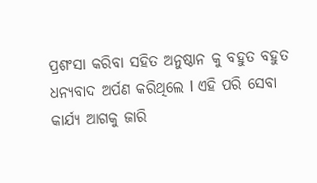ପ୍ରଶଂସା କରିବା ସହିତ ଅନୁଷ୍ଠାନ କୁ ବହୁତ ବହୁତ ଧନ୍ୟବାଦ ଅର୍ପଣ କରିଥିଲେ l ଏହି ପରି ସେବା କାର୍ଯ୍ୟ ଆଗକୁ ଜାରି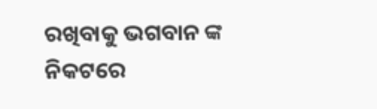ରଖିବାକୁ ଭଗବାନ ଙ୍କ ନିକଟରେ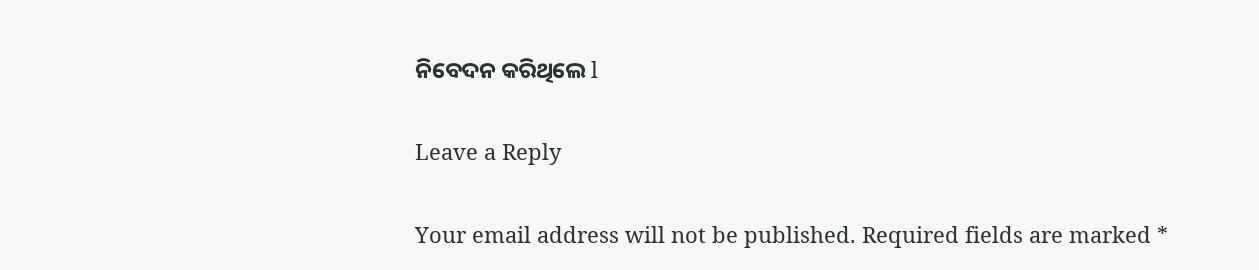ନିବେଦନ କରିଥିଲେ l

Leave a Reply

Your email address will not be published. Required fields are marked *